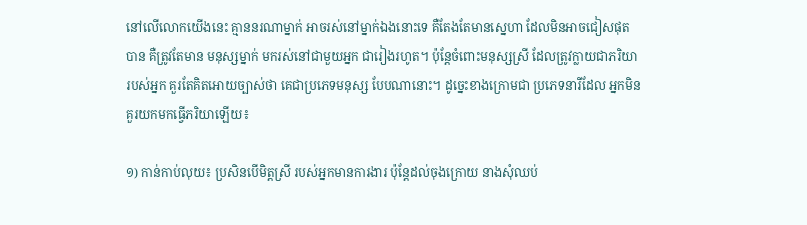នៅលើលោកយើងនេះ គ្មាននរណាម្នាក់ អាចរស់នៅម្នាក់ឯងនោះទេ គឺតែងតែមានស្នេហា ដែលមិនអាចជៀសផុតបាន គឺត្រូវតែមាន មនុស្សម្នាក់ មករស់នៅជាមួយអ្នក ជារៀងរហូត។ ប៉ុន្តែចំពោះមនុស្សស្រី ដែលត្រូវក្លាយជាភរិយា របស់អ្នក គួរតែគិតអោយច្បាស់ថា គេជាប្រភេទមនុស្ស បែបណានោះ។ ដូច្នេះខាងក្រោមជា ប្រភេទនារីដែល អ្នកមិនគួរយកមកធ្វើភរិយាឡើយ៖

១) កាន់កាប់លុយ៖ ប្រសិនបើមិត្តស្រី របស់អ្នកមានការងារ ប៉ុន្តែដល់ចុងក្រោយ នាងសុំឈប់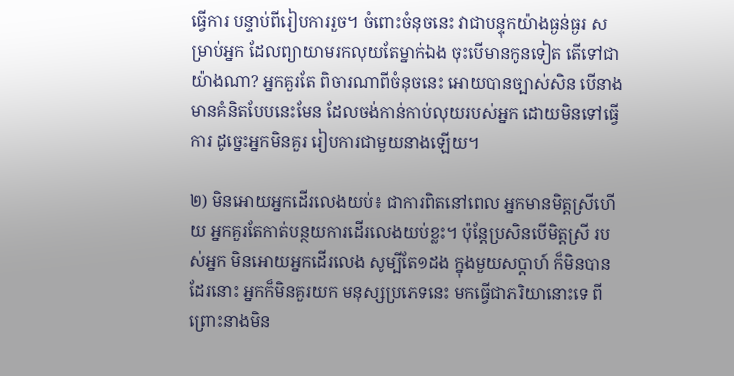ធ្វើការ បន្ទាប់ពីរៀបការរួច។ ចំពោះចំនុចនេះ វាជាបន្ទុកយ៉ាងធ្ងន់ធ្ងរ សម្រាប់អ្នក ដែលព្យាយាមរកលុយតែម្នាក់ឯង ចុះបើមានកូនទៀត តើទៅជាយ៉ាងណា? អ្នកគួរតែ ពិចារណាពីចំនុចនេះ អោយបានច្បាស់សិន បើនាងមានគំនិតបែបនេះមែន ដែលចង់កាន់កាប់លុយរបស់អ្នក ដោយមិនទៅធ្វើការ ដូច្នេះអ្នកមិនគួរ រៀបការជាមួយនាងឡើយ។

២) មិនអោយអ្នកដើរលេងយប់៖ ជាការពិតនៅពេល អ្នកមានមិត្តស្រីហើយ អ្នកគួរតែកាត់បន្ថយការដើរលេងយប់ខ្លះ។ ប៉ុន្តែប្រសិនបើមិត្តស្រី របស់អ្នក មិនអោយអ្នកដើរលេង សូម្បីតែ១ដង ក្នុងមួយសប្តាហ៍ ក៏មិនបានដែរនោះ អ្នកក៏មិនគួរយក មនុស្សប្រភេទនេះ មកធ្វើជាភរិយានោះទេ ពីព្រោះនាងមិន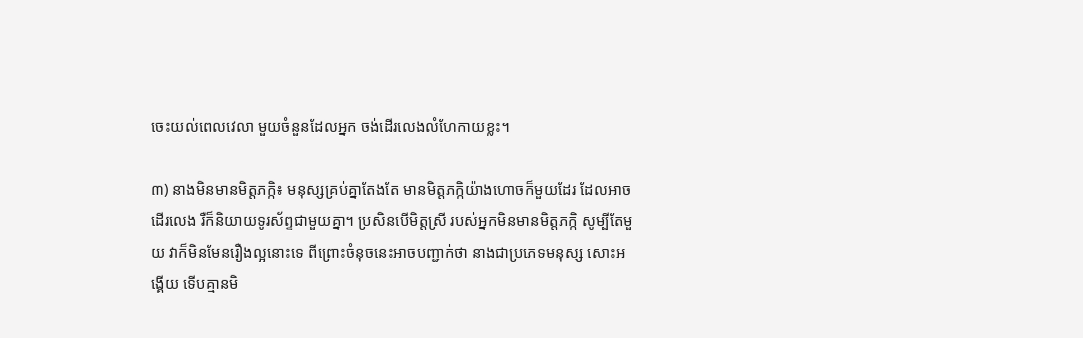ចេះយល់ពេលវេលា មួយចំនួនដែលអ្នក ចង់ដើរលេងលំហែកាយខ្លះ។

៣) នាងមិនមានមិត្តភក្កិ៖ មនុស្សគ្រប់គ្នាតែងតែ មានមិត្តភក្កិយ៉ាងហោចក៏មួយដែរ ដែលអាចដើរលេង រឺក៏និយាយទូរស័ព្ទជាមួយគ្នា។ ប្រសិនបើមិត្តស្រី របស់អ្នកមិនមានមិត្តភក្កិ សូម្បីតែមួយ វាក៏មិនមែនរឿងល្អនោះទេ ពីព្រោះចំនុចនេះអាចបញ្ជាក់ថា នាងជាប្រភេទមនុស្ស សោះអង្គើយ ទើបគ្មានមិ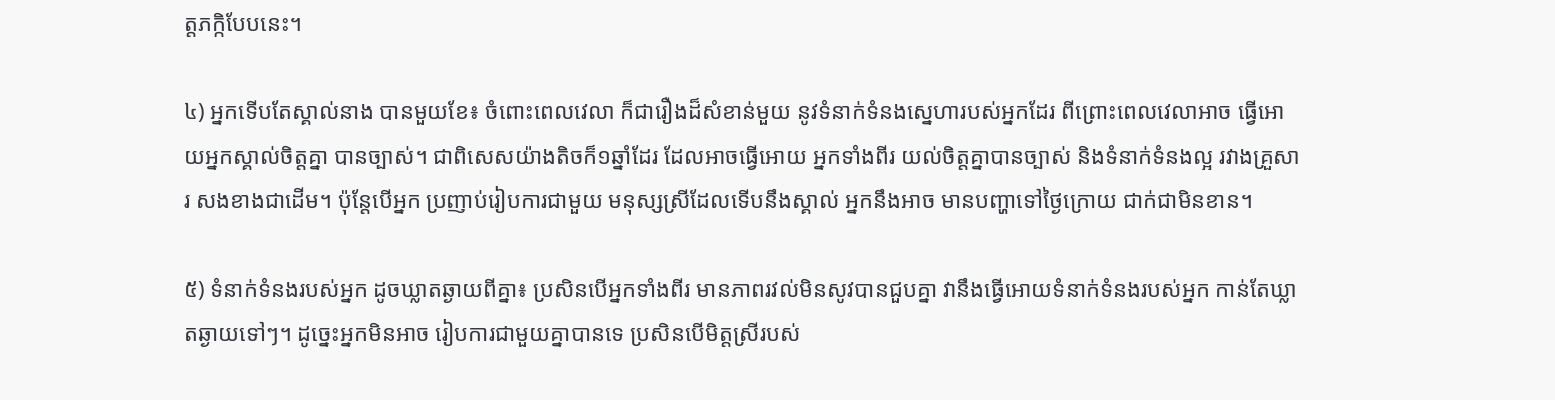ត្តភក្កិបែបនេះ។

៤) អ្នកទើបតែស្គាល់នាង បានមួយខែ៖ ចំពោះពេលវេលា ក៏ជារឿងដ៏សំខាន់មួយ នូវទំនាក់ទំនងស្នេហារបស់អ្នកដែរ ពីព្រោះពេលវេលាអាច ធ្វើអោយអ្នកស្គាល់ចិត្តគ្នា បានច្បាស់។ ជាពិសេសយ៉ាងតិចក៏១ឆ្នាំដែរ ដែលអាចធ្វើអោយ អ្នកទាំងពីរ យល់ចិត្តគ្នាបានច្បាស់ និងទំនាក់ទំនងល្អ រវាងគ្រួសារ សងខាងជាដើម។ ប៉ុន្តែបើអ្នក ប្រញាប់រៀបការជាមួយ មនុស្សស្រីដែលទើបនឹងស្គាល់ អ្នកនឹងអាច មានបញ្ហាទៅថ្ងៃក្រោយ ជាក់ជាមិនខាន។

៥) ទំនាក់ទំនងរបស់អ្នក ដូចឃ្លាតឆ្ងាយពីគ្នា៖ ប្រសិនបើអ្នកទាំងពីរ មានភាពរវល់មិនសូវបានជួបគ្នា វានឹងធ្វើអោយទំនាក់ទំនងរបស់អ្នក កាន់តែឃ្លាតឆ្ងាយទៅៗ។ ដូច្នេះអ្នកមិនអាច រៀបការជាមួយគ្នាបានទេ ប្រសិនបើមិត្តស្រីរបស់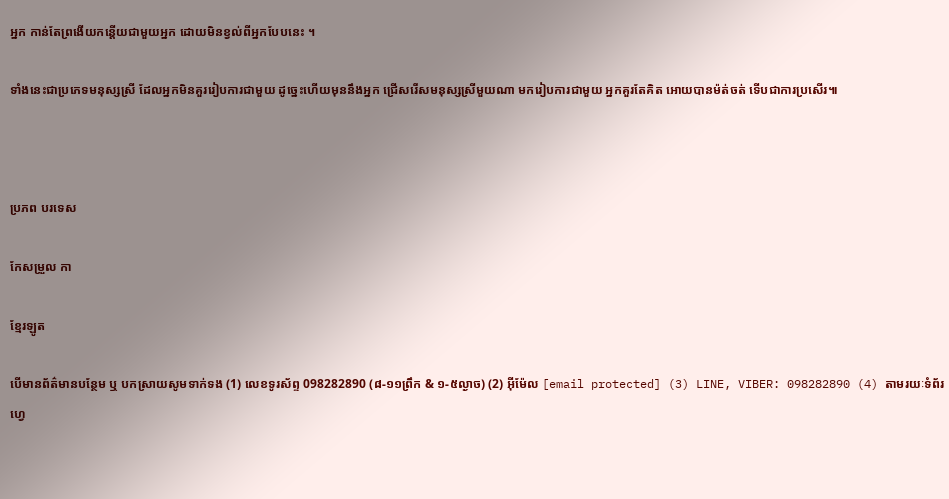អ្នក កាន់តែព្រងើយកន្តើយជាមួយអ្នក ដោយមិនខ្វល់ពីអ្នកបែបនេះ ។

ទាំងនេះជាប្រភេទមនុស្សស្រី ដែលអ្នកមិនគួររៀបការជាមួយ ដូច្នេះហើយមុននឹងអ្នក ជ្រើសរើសមនុស្សស្រីមួយណា មករៀបការជាមួយ អ្នកគួរតែគិត អោយបានម៉ត់ចត់ ទើបជាការប្រសើរ៕



ប្រភព បរទេស

កែសម្រួល កា

ខ្មែរឡូត

បើមានព័ត៌មានបន្ថែម ឬ បកស្រាយសូមទាក់ទង (1) លេខទូរស័ព្ទ 098282890 (៨-១១ព្រឹក & ១-៥ល្ងាច) (2) អ៊ីម៉ែល [email protected] (3) LINE, VIBER: 098282890 (4) តាមរយៈទំព័រហ្វេ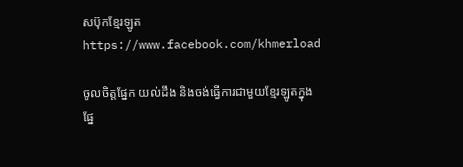សប៊ុកខ្មែរឡូត https://www.facebook.com/khmerload

ចូលចិត្តផ្នែក យល់ដឹង និងចង់ធ្វើការជាមួយខ្មែរឡូតក្នុងផ្នែ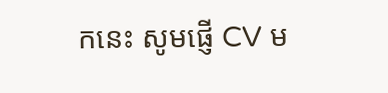កនេះ សូមផ្ញើ CV ម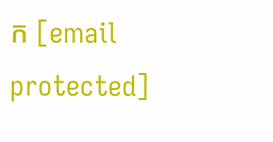ក [email protected]